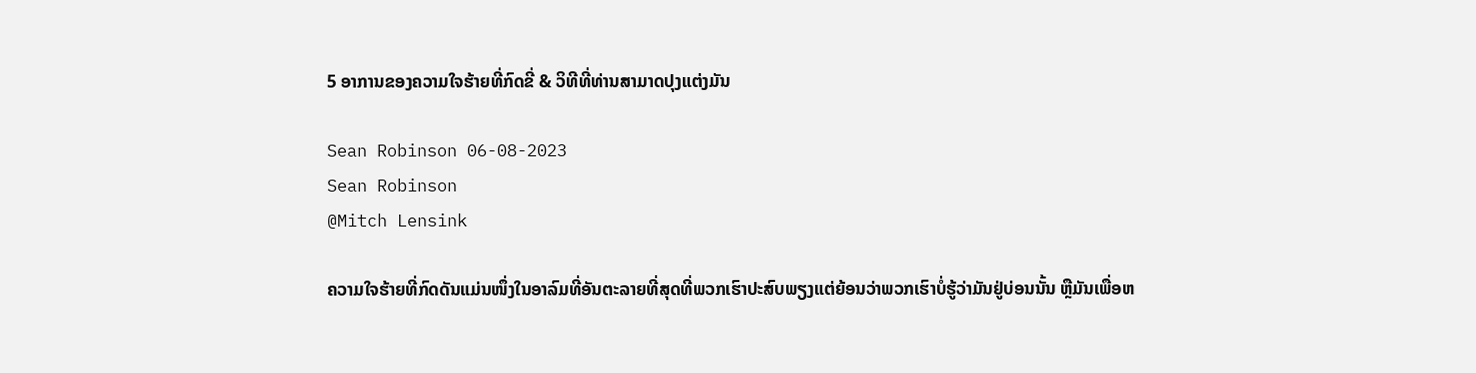5 ອາການຂອງຄວາມໃຈຮ້າຍທີ່ກົດຂີ່ & ວິທີທີ່ທ່ານສາມາດປຸງແຕ່ງມັນ

Sean Robinson 06-08-2023
Sean Robinson
@Mitch Lensink

ຄວາມໃຈຮ້າຍທີ່ກົດດັນແມ່ນໜຶ່ງໃນອາລົມທີ່ອັນຕະລາຍທີ່ສຸດທີ່ພວກເຮົາປະສົບພຽງແຕ່ຍ້ອນວ່າພວກເຮົາບໍ່ຮູ້ວ່າມັນຢູ່ບ່ອນນັ້ນ ຫຼືມັນເພື່ອຫ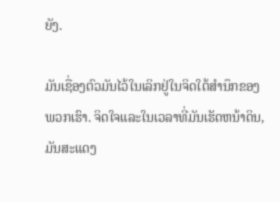ຍັງ.

ມັນເຊື່ອງຕົວມັນໄວ້ໃນເລິກຢູ່ໃນຈິດໃຕ້ສຳນຶກຂອງພວກເຮົາ. ຈິດໃຈແລະໃນເວລາທີ່ມັນເຮັດຫນ້າດິນ, ມັນສະແດງ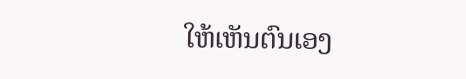ໃຫ້ເຫັນຕົນເອງ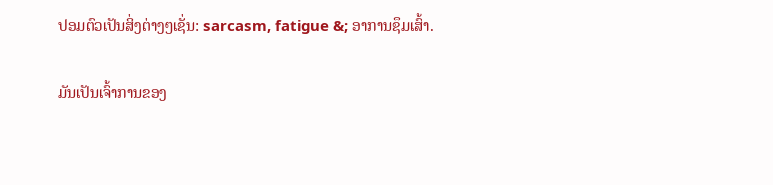ປອມຕົວເປັນສິ່ງຕ່າງໆເຊັ່ນ: sarcasm, fatigue &; ອາການຊຶມເສົ້າ.

ມັນເປັນເຈົ້າການຂອງ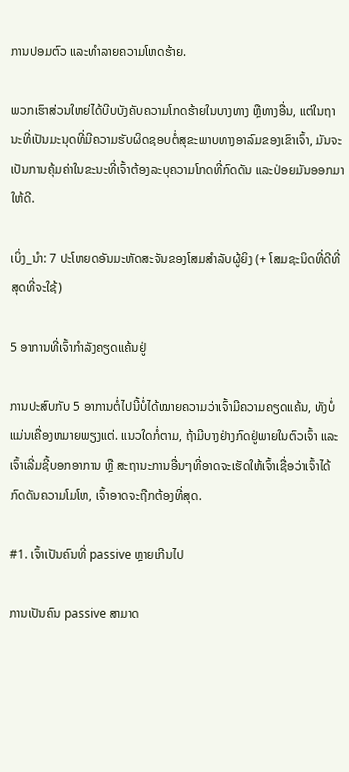ການປອມຕົວ ແລະທໍາລາຍຄວາມໂຫດຮ້າຍ.

ພວກເຮົາສ່ວນໃຫຍ່ໄດ້ບີບບັງຄັບຄວາມໂກດຮ້າຍໃນບາງທາງ ຫຼືທາງອື່ນ, ແຕ່ໃນຖານະທີ່ເປັນມະນຸດທີ່ມີຄວາມຮັບຜິດຊອບຕໍ່ສຸຂະພາບທາງອາລົມຂອງເຂົາເຈົ້າ, ມັນຈະເປັນການຄຸ້ມຄ່າໃນຂະນະທີ່ເຈົ້າຕ້ອງລະບຸຄວາມໂກດທີ່ກົດດັນ ແລະປ່ອຍມັນອອກມາໃຫ້ດີ.

ເບິ່ງ_ນຳ: 7 ປະໂຫຍດອັນມະຫັດສະຈັນຂອງໂສມສຳລັບຜູ້ຍິງ (+ ໂສມຊະນິດທີ່ດີທີ່ສຸດທີ່ຈະໃຊ້)

5 ອາການທີ່ເຈົ້າກຳລັງຄຽດແຄ້ນຢູ່

ການປະສົບກັບ 5 ອາການຕໍ່ໄປນີ້ບໍ່ໄດ້ໝາຍຄວາມວ່າເຈົ້າມີຄວາມຄຽດແຄ້ນ, ທັງບໍ່ແມ່ນເຄື່ອງຫມາຍພຽງແຕ່. ແນວໃດກໍ່ຕາມ, ຖ້າມີບາງຢ່າງກົດຢູ່ພາຍໃນຕົວເຈົ້າ ແລະ ເຈົ້າເລີ່ມຊີ້ບອກອາການ ຫຼື ສະຖານະການອື່ນໆທີ່ອາດຈະເຮັດໃຫ້ເຈົ້າເຊື່ອວ່າເຈົ້າໄດ້ກົດດັນຄວາມໂມໂຫ, ເຈົ້າອາດຈະຖືກຕ້ອງທີ່ສຸດ.

#1. ເຈົ້າເປັນຄົນທີ່ passive ຫຼາຍເກີນໄປ

ການເປັນຄົນ passive ສາມາດ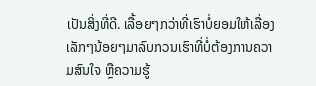ເປັນສິ່ງທີ່ດີ. ເລື້ອຍໆກວ່າທີ່ເຮົາບໍ່ຍອມໃຫ້ເລື່ອງເລັກໆນ້ອຍໆມາລົບກວນເຮົາທີ່ບໍ່ຕ້ອງການຄວາມສົນໃຈ ຫຼືຄວາມຮູ້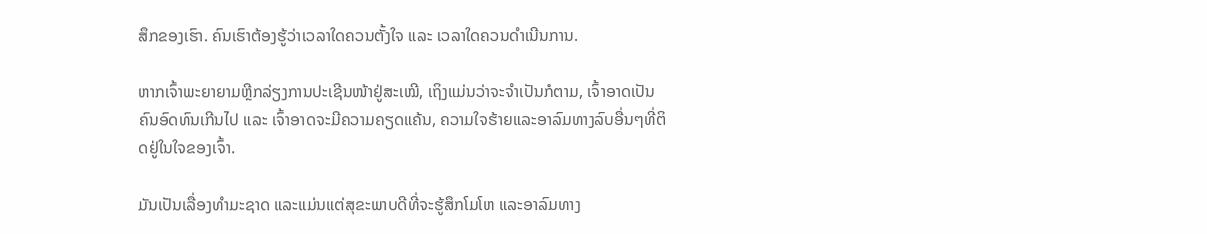ສຶກຂອງເຮົາ. ຄົນເຮົາຕ້ອງຮູ້ວ່າເວລາໃດຄວນຕັ້ງໃຈ ແລະ ເວລາໃດຄວນດຳເນີນການ.

ຫາກເຈົ້າພະຍາຍາມຫຼີກລ່ຽງການປະເຊີນໜ້າຢູ່ສະເໝີ, ເຖິງແມ່ນວ່າຈະຈຳເປັນກໍຕາມ, ເຈົ້າອາດເປັນຄົນອົດທົນເກີນໄປ ແລະ ເຈົ້າອາດຈະມີຄວາມຄຽດແຄ້ນ, ຄວາມໃຈຮ້າຍແລະອາລົມທາງລົບອື່ນໆທີ່ຕິດຢູ່ໃນໃຈຂອງເຈົ້າ.

ມັນເປັນເລື່ອງທໍາມະຊາດ ແລະແມ່ນແຕ່ສຸຂະພາບດີທີ່ຈະຮູ້ສຶກໂມໂຫ ແລະອາລົມທາງ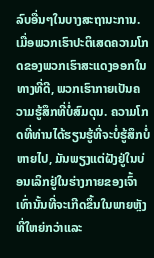ລົບອື່ນໆໃນບາງສະຖານະການ. ເມື່ອພວກເຮົາປະຕິເສດຄວາມໂກດຂອງພວກເຮົາສະແດງອອກໃນທາງທີ່ດີ, ພວກເຮົາກາຍເປັນຄວາມຮູ້ສຶກທີ່ບໍ່ສົມດຸນ. ຄວາມໂກດທີ່ທ່ານໄດ້ຮຽນຮູ້ທີ່ຈະບໍ່ຮູ້ສຶກບໍ່ຫາຍໄປ, ມັນພຽງແຕ່ຝັງຢູ່ໃນບ່ອນເລິກຢູ່ໃນຮ່າງກາຍຂອງເຈົ້າເທົ່ານັ້ນທີ່ຈະເກີດຂຶ້ນໃນພາຍຫຼັງທີ່ໃຫຍ່ກວ່າແລະ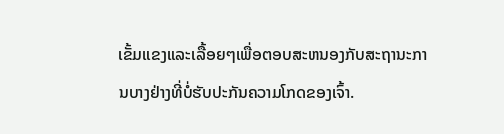ເຂັ້ມແຂງແລະເລື້ອຍໆເພື່ອຕອບສະຫນອງກັບສະຖານະການບາງຢ່າງທີ່ບໍ່ຮັບປະກັນຄວາມໂກດຂອງເຈົ້າ.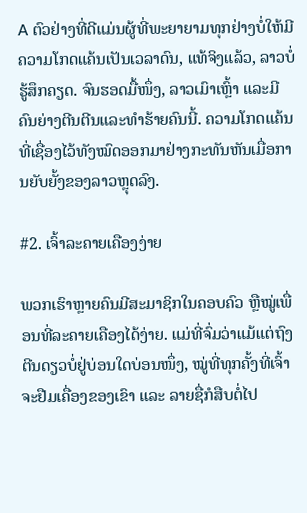A ຕົວຢ່າງທີ່ດີແມ່ນຜູ້ທີ່ພະຍາຍາມທຸກຢ່າງບໍ່ໃຫ້ມີຄວາມໂກດແຄ້ນເປັນເວລາດົນ, ແທ້ຈິງແລ້ວ, ລາວບໍ່ຮູ້ສຶກຄຽດ. ຈົນຮອດມື້ໜຶ່ງ, ລາວເມົາເຫຼົ້າ ແລະມີຄົນຍ່າງຕີນຕີນແລະທຳຮ້າຍຄົນນີ້. ຄວາມໂກດແຄ້ນທີ່ເຊື່ອງໄວ້ທັງໝົດອອກມາຢ່າງກະທັນຫັນເມື່ອການຍັບຍັ້ງຂອງລາວຫຼຸດລົງ.

#2. ເຈົ້າລະຄາຍເຄືອງງ່າຍ

ພວກເຮົາຫຼາຍຄົນມີສະມາຊິກໃນຄອບຄົວ ຫຼືໝູ່ເພື່ອນທີ່ລະຄາຍເຄືອງໄດ້ງ່າຍ. ແມ່ທີ່ຈົ່ມວ່າແມ້ແຕ່ຖົງຕີນດຽວບໍ່ຢູ່ບ່ອນໃດບ່ອນໜຶ່ງ, ໝູ່ທີ່ທຸກຄັ້ງທີ່ເຈົ້າຈະຢືມເຄື່ອງຂອງເຂົາ ແລະ ລາຍຊື່ກໍສືບຕໍ່ໄປ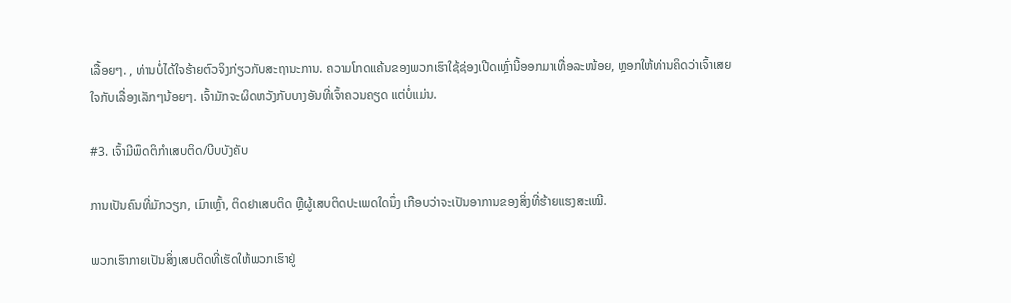ເລື້ອຍໆ. , ທ່ານບໍ່ໄດ້ໃຈຮ້າຍຕົວຈິງກ່ຽວກັບສະຖານະການ. ຄວາມໂກດແຄ້ນຂອງພວກເຮົາໃຊ້ຊ່ອງເປີດເຫຼົ່ານີ້ອອກມາເທື່ອລະໜ້ອຍ, ຫຼອກໃຫ້ທ່ານຄິດວ່າເຈົ້າເສຍໃຈກັບເລື່ອງເລັກໆນ້ອຍໆ. ເຈົ້າມັກຈະຜິດຫວັງກັບບາງອັນທີ່ເຈົ້າຄວນຄຽດ ແຕ່ບໍ່ແມ່ນ.

#3. ເຈົ້າມີພຶດຕິກຳເສບຕິດ/ບີບບັງຄັບ

ການເປັນຄົນທີ່ມັກວຽກ, ເມົາເຫຼົ້າ, ຕິດຢາເສບຕິດ ຫຼືຜູ້ເສບຕິດປະເພດໃດນຶ່ງ ເກືອບວ່າຈະເປັນອາການຂອງສິ່ງທີ່ຮ້າຍແຮງສະເໝີ.

ພວກເຮົາກາຍເປັນສິ່ງເສບຕິດທີ່ເຮັດໃຫ້ພວກເຮົາຢູ່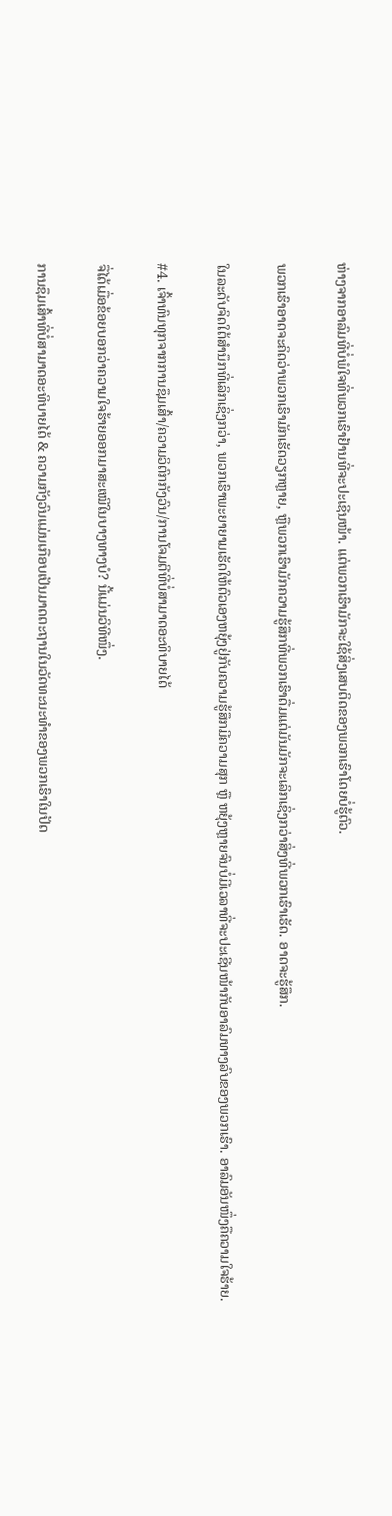ຫ່າງຈາກອາລົມທີ່ບໍ່ພໍໃຈທີ່ພວກເຮົາຢ້ານທີ່ຈະປະເຊີນໜ້າ. ແຕ່ພວກເຮົາມັກຈະໃຊ້ສິ່ງເສບຕິດຂອງພວກເຮົາໂດຍບໍ່ຮູ້ຕົວ.

ພວກເຮົາອາດຈະຄິດວ່າພວກເຮົາມັກເຮັດວຽກຫຼາຍ, ຫຼືພວກເຮົາມັກຄວາມຮູ້ສຶກທີ່ພວກເຮົາດື່ມແຕ່ມັນມັກຈະເລິກເຊິ່ງກວ່າສິ່ງທີ່ພວກເຮົາເຮັດ. ອາດຈະຮູ້ສຶກ.

ໃນລະດັບຈິດໃຕ້ສຳນຶກທີ່ເລິກເຊິ່ງກວ່າ, ພວກເຮົາພະຍາຍາມເຮັດໃຫ້ຕົວເອງຫຍຸ້ງຢູ່ກັບຄວາມຮູ້ສຶກມີຄວາມສຸກ ຫຼື ຫຍຸ້ງຫຼາຍຈົນບໍ່ມີເວລາທີ່ຈະປະເຊີນໜ້າກັບອາລົມທາງລົບຂອງພວກເຮົາ. ອາລົມອັນໜຶ່ງຄືຄວາມໃຈຮ້າຍ.

#4. ເຈົ້າທົນທຸກຈາກການຊຶມເສົ້າ/ຄວາມວິຕົກກັງວົນ/ການໂຈມຕີທີ່ບໍ່ສາມາດອະທິບາຍໄດ້

ຈື່ໄດ້ເມື່ອຂ້ອຍບອກວ່າຄວາມໃຈຮ້າຍອອກມາສະເໝີໃນບາງທາງບໍ? ນີ້ແມ່ນວິທີໜຶ່ງ.

ການຊຶມເສົ້າທີ່ບໍ່ສາມາດອະທິບາຍໄດ້ & ຄວາມກັງວົນແມ່ນເກືອບເປັນມາດຕະຖານໃນວັດທະນະທໍາຂອງພວກເຮົາໃນປັດ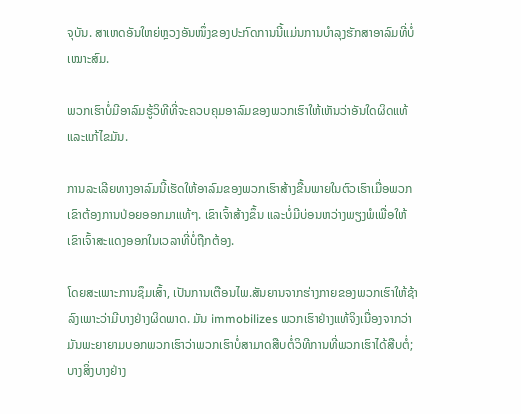ຈຸບັນ. ສາເຫດອັນໃຫຍ່ຫຼວງອັນໜຶ່ງຂອງປະກົດການນີ້ແມ່ນການບຳລຸງຮັກສາອາລົມທີ່ບໍ່ເໝາະສົມ.

ພວກເຮົາບໍ່ມີອາລົມຮູ້ວິທີທີ່ຈະຄວບຄຸມອາລົມຂອງພວກເຮົາໃຫ້ເຫັນວ່າອັນໃດຜິດແທ້ ແລະແກ້ໄຂມັນ.

ການລະເລີຍທາງອາລົມນີ້ເຮັດໃຫ້ອາລົມຂອງພວກເຮົາສ້າງຂື້ນພາຍໃນຕົວເຮົາເມື່ອພວກເຂົາຕ້ອງການປ່ອຍອອກມາແທ້ໆ. ເຂົາເຈົ້າສ້າງຂຶ້ນ ແລະບໍ່ມີບ່ອນຫວ່າງພຽງພໍເພື່ອໃຫ້ເຂົາເຈົ້າສະແດງອອກໃນເວລາທີ່ບໍ່ຖືກຕ້ອງ.

ໂດຍສະເພາະການຊຶມເສົ້າ, ເປັນການເຕືອນໄພ.ສັນຍານຈາກຮ່າງກາຍຂອງພວກເຮົາໃຫ້ຊ້າລົງເພາະວ່າມີບາງຢ່າງຜິດພາດ. ມັນ immobilizes ພວກເຮົາຢ່າງແທ້ຈິງເນື່ອງຈາກວ່າມັນພະຍາຍາມບອກພວກເຮົາວ່າພວກເຮົາບໍ່ສາມາດສືບຕໍ່ວິທີການທີ່ພວກເຮົາໄດ້ສືບຕໍ່; ບາງສິ່ງບາງຢ່າງ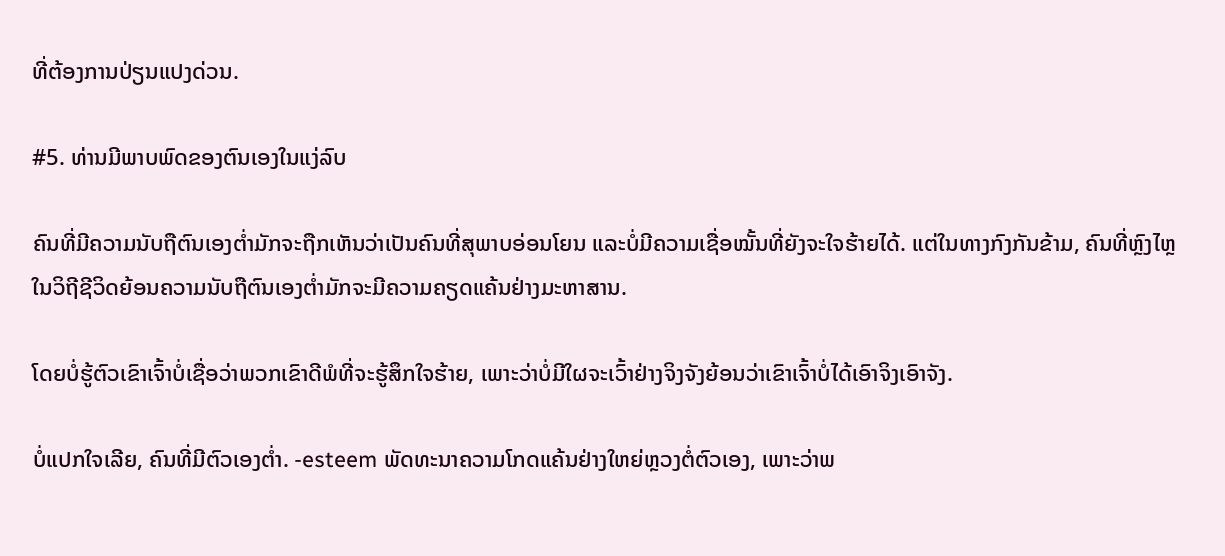ທີ່ຕ້ອງການປ່ຽນແປງດ່ວນ.

#5. ທ່ານມີພາບພົດຂອງຕົນເອງໃນແງ່ລົບ

ຄົນທີ່ມີຄວາມນັບຖືຕົນເອງຕໍ່າມັກຈະຖືກເຫັນວ່າເປັນຄົນທີ່ສຸພາບອ່ອນໂຍນ ແລະບໍ່ມີຄວາມເຊື່ອໝັ້ນທີ່ຍັງຈະໃຈຮ້າຍໄດ້. ແຕ່ໃນທາງກົງກັນຂ້າມ, ຄົນທີ່ຫຼົງໄຫຼໃນວິຖີຊີວິດຍ້ອນຄວາມນັບຖືຕົນເອງຕໍ່າມັກຈະມີຄວາມຄຽດແຄ້ນຢ່າງມະຫາສານ.

ໂດຍບໍ່ຮູ້ຕົວເຂົາເຈົ້າບໍ່ເຊື່ອວ່າພວກເຂົາດີພໍທີ່ຈະຮູ້ສຶກໃຈຮ້າຍ, ເພາະວ່າບໍ່ມີໃຜຈະເວົ້າຢ່າງຈິງຈັງຍ້ອນວ່າເຂົາເຈົ້າບໍ່ໄດ້ເອົາຈິງເອົາຈັງ.

ບໍ່ແປກໃຈເລີຍ, ຄົນທີ່ມີຕົວເອງຕໍ່າ. -esteem ພັດທະນາຄວາມໂກດແຄ້ນຢ່າງໃຫຍ່ຫຼວງຕໍ່ຕົວເອງ, ເພາະວ່າພ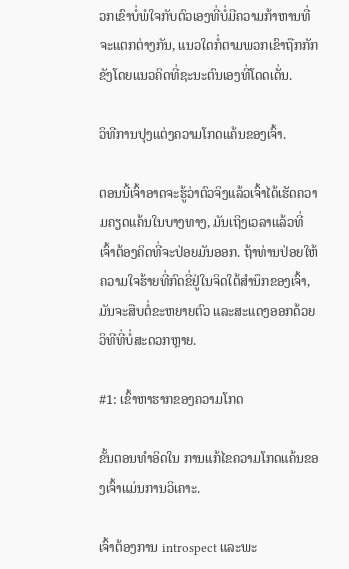ວກເຂົາບໍ່ພໍໃຈກັບຕົວເອງທີ່ບໍ່ມີຄວາມກ້າຫານທີ່ຈະແຕກຕ່າງກັນ, ແນວໃດກໍ່ຕາມພວກເຂົາຖືກກັກຂັງໂດຍແນວຄິດທີ່ຊະນະຕົນເອງທີ່ໂດດເດັ່ນ.

ວິທີການປຸງແຕ່ງຄວາມໂກດແຄ້ນຂອງເຈົ້າ.

ຕອນນີ້ເຈົ້າອາດຈະຮູ້ວ່າຕົວຈິງແລ້ວເຈົ້າໄດ້ເຮັດຄວາມຄຽດແຄ້ນໃນບາງທາງ, ມັນເຖິງເວລາແລ້ວທີ່ເຈົ້າຕ້ອງຄິດທີ່ຈະປ່ອຍມັນອອກ. ຖ້າທ່ານປ່ອຍໃຫ້ຄວາມໃຈຮ້າຍທີ່ກົດຂີ່ຢູ່ໃນຈິດໃຕ້ສຳນຶກຂອງເຈົ້າ, ມັນຈະສືບຕໍ່ຂະຫຍາຍຕົວ ແລະສະແດງອອກດ້ວຍວິທີທີ່ບໍ່ສະດວກຫຼາຍ.

#1: ເຂົ້າຫາຮາກຂອງຄວາມໂກດ

ຂັ້ນຕອນທຳອິດໃນ ການແກ້ໄຂຄວາມໂກດແຄ້ນຂອງເຈົ້າແມ່ນການວິເຄາະ.

ເຈົ້າຕ້ອງການ introspect ແລະພະ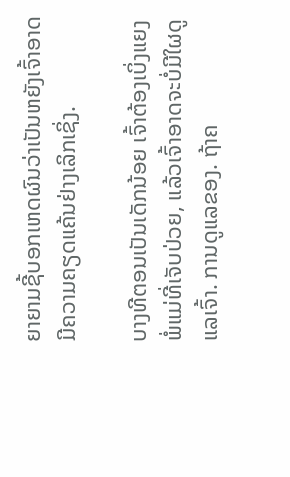ຍາຍາມຊີ້ບອກເຫດຜົນວ່າເປັນຫຍັງເຈົ້າອາດມີຄວາມຄຽດແຄ້ນຢ່າງເລິກເຊິ່ງ.

ບາງທີຕອນເປັນເດັກນ້ອຍ ເຈົ້າຕ້ອງເບິ່ງແຍງພໍ່ແມ່ທີ່ເຈັບປ່ວຍ, ແລ້ວເຈົ້າອາດຈະບໍ່ມີໃຜດູແລເຈົ້າ. ການດູແລຂອງ. ຖ້າຄ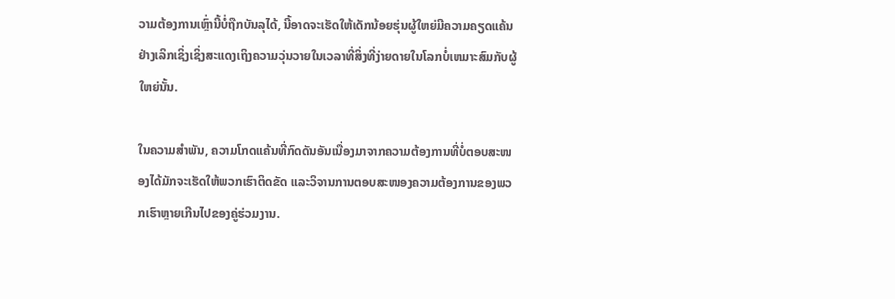ວາມຕ້ອງການເຫຼົ່ານີ້ບໍ່ຖືກບັນລຸໄດ້, ນີ້ອາດຈະເຮັດໃຫ້ເດັກນ້ອຍຮຸ່ນຜູ້ໃຫຍ່ມີຄວາມຄຽດແຄ້ນຢ່າງເລິກເຊິ່ງເຊິ່ງສະແດງເຖິງຄວາມວຸ່ນວາຍໃນເວລາທີ່ສິ່ງທີ່ງ່າຍດາຍໃນໂລກບໍ່ເຫມາະສົມກັບຜູ້ໃຫຍ່ນັ້ນ.

ໃນຄວາມສຳພັນ, ຄວາມໂກດແຄ້ນທີ່ກົດດັນອັນເນື່ອງມາຈາກຄວາມຕ້ອງການທີ່ບໍ່ຕອບສະໜອງໄດ້ມັກຈະເຮັດໃຫ້ພວກເຮົາຕິດຂັດ ແລະວິຈານການຕອບສະໜອງຄວາມຕ້ອງການຂອງພວກເຮົາຫຼາຍເກີນໄປຂອງຄູ່ຮ່ວມງານ.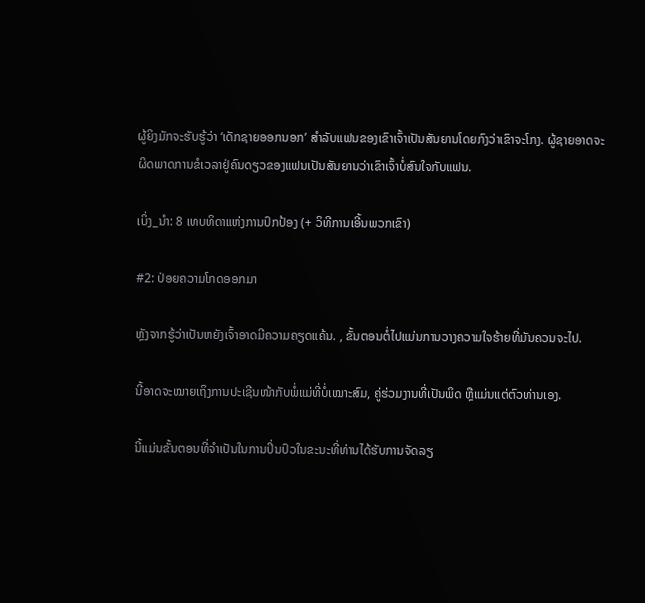ຜູ້ຍິງມັກຈະຮັບຮູ້ວ່າ ‘ເດັກຊາຍອອກນອກ’ ສໍາລັບແຟນຂອງເຂົາເຈົ້າເປັນສັນຍານໂດຍກົງວ່າເຂົາຈະໂກງ. ຜູ້ຊາຍອາດຈະຜິດພາດການຂໍເວລາຢູ່ຄົນດຽວຂອງແຟນເປັນສັນຍານວ່າເຂົາເຈົ້າບໍ່ສົນໃຈກັບແຟນ.

ເບິ່ງ_ນຳ: 8 ເທບທິດາແຫ່ງການປົກປ້ອງ (+ ວິທີການເອີ້ນພວກເຂົາ)

#2: ປ່ອຍຄວາມໂກດອອກມາ

ຫຼັງຈາກຮູ້ວ່າເປັນຫຍັງເຈົ້າອາດມີຄວາມຄຽດແຄ້ນ. , ຂັ້ນຕອນຕໍ່ໄປແມ່ນການວາງຄວາມໃຈຮ້າຍທີ່ມັນຄວນຈະໄປ.

ນີ້ອາດຈະໝາຍເຖິງການປະເຊີນໜ້າກັບພໍ່ແມ່ທີ່ບໍ່ເໝາະສົມ, ຄູ່ຮ່ວມງານທີ່ເປັນພິດ ຫຼືແມ່ນແຕ່ຕົວທ່ານເອງ.

ນີ້ແມ່ນຂັ້ນຕອນທີ່ຈຳເປັນໃນການປິ່ນປົວໃນຂະນະທີ່ທ່ານໄດ້ຮັບການຈັດລຽ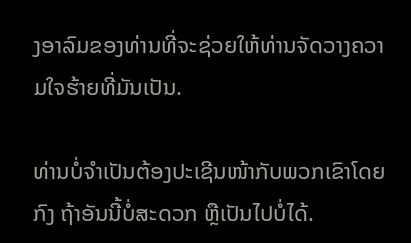ງອາລົມຂອງທ່ານທີ່ຈະຊ່ວຍໃຫ້ທ່ານຈັດວາງຄວາມໃຈຮ້າຍທີ່ມັນເປັນ.

ທ່ານບໍ່ຈຳເປັນຕ້ອງປະເຊີນໜ້າກັບພວກເຂົາໂດຍກົງ ຖ້າອັນນີ້ບໍ່ສະດວກ ຫຼືເປັນໄປບໍ່ໄດ້.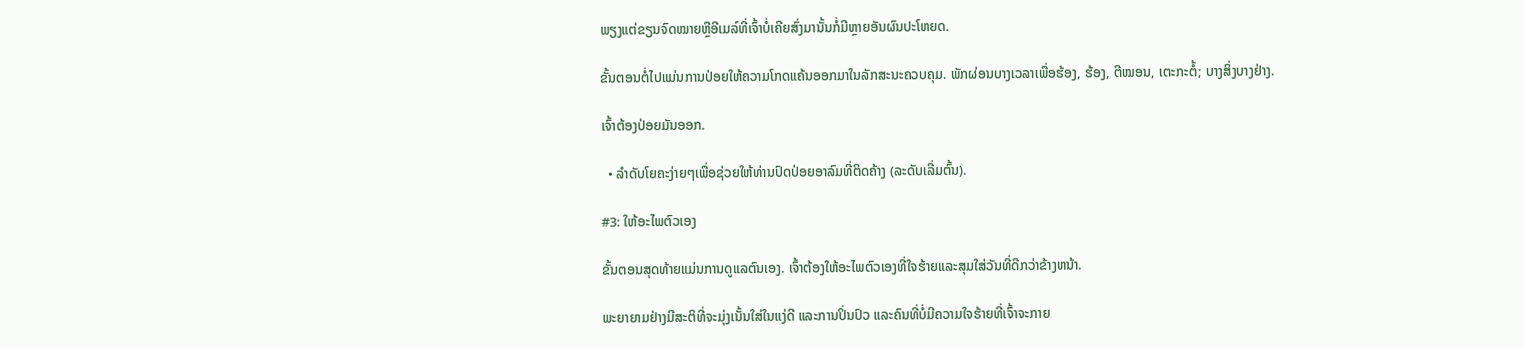ພຽງແຕ່ຂຽນຈົດໝາຍຫຼືອີເມລ໌ທີ່ເຈົ້າບໍ່ເຄີຍສົ່ງມານັ້ນກໍ່ມີຫຼາຍອັນຜົນປະໂຫຍດ.

ຂັ້ນຕອນຕໍ່ໄປແມ່ນການປ່ອຍໃຫ້ຄວາມໂກດແຄ້ນອອກມາໃນລັກສະນະຄວບຄຸມ. ພັກຜ່ອນບາງເວລາເພື່ອຮ້ອງ, ຮ້ອງ, ຕີໝອນ, ເຕະກະຕໍ້; ບາງສິ່ງບາງຢ່າງ.

ເຈົ້າຕ້ອງປ່ອຍມັນອອກ.

  • ລຳດັບໂຍຄະງ່າຍໆເພື່ອຊ່ວຍໃຫ້ທ່ານປົດປ່ອຍອາລົມທີ່ຕິດຄ້າງ (ລະດັບເລີ່ມຕົ້ນ).

#3: ໃຫ້ອະໄພຕົວເອງ

ຂັ້ນຕອນສຸດທ້າຍແມ່ນການດູແລຕົນເອງ. ເຈົ້າຕ້ອງໃຫ້ອະໄພຕົວເອງທີ່ໃຈຮ້າຍແລະສຸມໃສ່ວັນທີ່ດີກວ່າຂ້າງຫນ້າ.

ພະຍາຍາມຢ່າງມີສະຕິທີ່ຈະມຸ່ງເນັ້ນໃສ່ໃນແງ່ດີ ແລະການປິ່ນປົວ ແລະຄົນທີ່ບໍ່ມີຄວາມໃຈຮ້າຍທີ່ເຈົ້າຈະກາຍ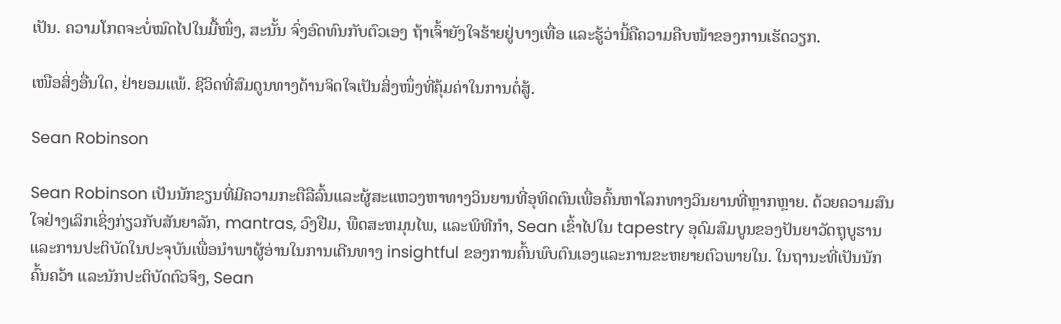ເປັນ. ຄວາມໂກດຈະບໍ່ໝົດໄປໃນມື້ໜຶ່ງ, ສະນັ້ນ ຈົ່ງອົດທົນກັບຕົວເອງ ຖ້າເຈົ້າຍັງໃຈຮ້າຍຢູ່ບາງເທື່ອ ແລະຮູ້ວ່ານີ້ຄືຄວາມຄືບໜ້າຂອງການເຮັດວຽກ.

ເໜືອສິ່ງອື່ນໃດ, ຢ່າຍອມແພ້. ຊີວິດທີ່ສົມດູນທາງດ້ານຈິດໃຈເປັນສິ່ງໜຶ່ງທີ່ຄຸ້ມຄ່າໃນການຕໍ່ສູ້.

Sean Robinson

Sean Robinson ເປັນນັກຂຽນທີ່ມີຄວາມກະຕືລືລົ້ນແລະຜູ້ສະແຫວງຫາທາງວິນຍານທີ່ອຸທິດຕົນເພື່ອຄົ້ນຫາໂລກທາງວິນຍານທີ່ຫຼາກຫຼາຍ. ດ້ວຍຄວາມສົນໃຈຢ່າງເລິກເຊິ່ງກ່ຽວກັບສັນຍາລັກ, mantras, ວົງຢືມ, ພືດສະຫມຸນໄພ, ແລະພິທີກໍາ, Sean ເຂົ້າໄປໃນ tapestry ອຸດົມສົມບູນຂອງປັນຍາວັດຖຸບູຮານແລະການປະຕິບັດໃນປະຈຸບັນເພື່ອນໍາພາຜູ້ອ່ານໃນການເດີນທາງ insightful ຂອງການຄົ້ນພົບຕົນເອງແລະການຂະຫຍາຍຕົວພາຍໃນ. ໃນຖານະທີ່ເປັນນັກຄົ້ນຄວ້າ ແລະນັກປະຕິບັດຕົວຈິງ, Sean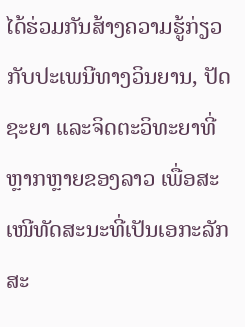ໄດ້ຮ່ວມກັນສ້າງຄວາມຮູ້ກ່ຽວກັບປະເພນີທາງວິນຍານ, ປັດຊະຍາ ແລະຈິດຕະວິທະຍາທີ່ຫຼາກຫຼາຍຂອງລາວ ເພື່ອສະເໜີທັດສະນະທີ່ເປັນເອກະລັກສະ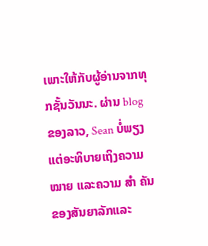ເພາະໃຫ້ກັບຜູ້ອ່ານຈາກທຸກຊັ້ນວັນນະ. ຜ່ານ blog ຂອງລາວ, Sean ບໍ່ພຽງແຕ່ອະທິບາຍເຖິງຄວາມ ໝາຍ ແລະຄວາມ ສຳ ຄັນຂອງສັນຍາລັກແລະ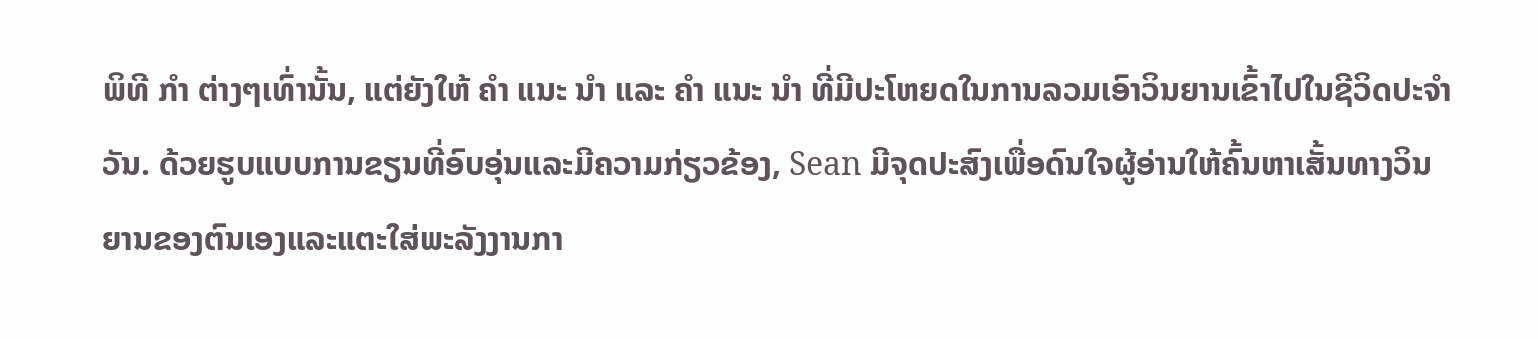ພິທີ ກຳ ຕ່າງໆເທົ່ານັ້ນ, ແຕ່ຍັງໃຫ້ ຄຳ ແນະ ນຳ ແລະ ຄຳ ແນະ ນຳ ທີ່ມີປະໂຫຍດໃນການລວມເອົາວິນຍານເຂົ້າໄປໃນຊີວິດປະຈໍາວັນ. ດ້ວຍຮູບແບບການຂຽນທີ່ອົບອຸ່ນແລະມີຄວາມກ່ຽວຂ້ອງ, Sean ມີຈຸດປະສົງເພື່ອດົນໃຈຜູ້ອ່ານໃຫ້ຄົ້ນຫາເສັ້ນທາງວິນຍານຂອງຕົນເອງແລະແຕະໃສ່ພະລັງງານກາ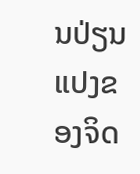ນປ່ຽນແປງຂອງຈິດ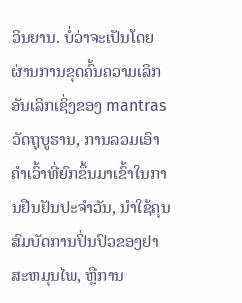ວິນຍານ. ບໍ່ວ່າຈະເປັນໂດຍຜ່ານການຂຸດຄົ້ນຄວາມເລິກອັນເລິກເຊິ່ງຂອງ mantras ວັດຖຸບູຮານ, ການລວມເອົາຄໍາເວົ້າທີ່ຍົກຂຶ້ນມາເຂົ້າໃນການຢືນຢັນປະຈໍາວັນ, ນໍາໃຊ້ຄຸນສົມບັດການປິ່ນປົວຂອງຢາສະຫມຸນໄພ, ຫຼືການ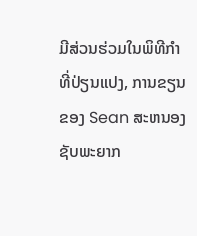ມີສ່ວນຮ່ວມໃນພິທີກໍາທີ່ປ່ຽນແປງ, ການຂຽນຂອງ Sean ສະຫນອງຊັບພະຍາກ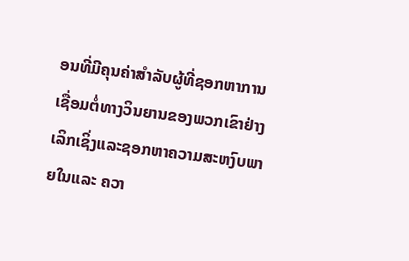ອນທີ່ມີຄຸນຄ່າສໍາລັບຜູ້ທີ່ຊອກຫາການເຊື່ອມຕໍ່ທາງວິນຍານຂອງພວກເຂົາຢ່າງເລິກເຊິ່ງແລະຊອກຫາຄວາມສະຫງົບພາຍໃນແລະ ຄວາ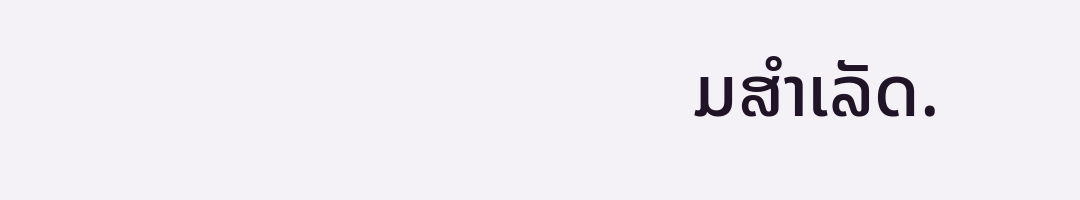ມສຳເລັດ.